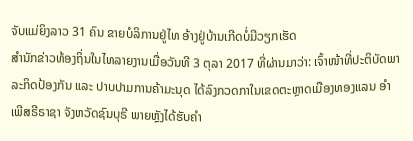ຈັບແມ່ຍິງລາວ 31 ຄົນ ຂາຍບໍລິການຢູ່ໄທ ອ້າງຢູ່ບ້ານເກີດບໍ່ມີວຽກເຮັດ
ສຳນັກຂ່າວທ້ອງຖິ່ນໃນໄທລາຍງານເມື່ອວັນທີ 3 ຕຸລາ 2017 ທີ່ຜ່ານມາວ່າ: ເຈົ້າໜ້າທີ່ປະຕິບັດພາລະກິດປ້ອງກັນ ແລະ ປາບປາມການຄ້າມະນຸດ ໄດ້ລົງກວດກາໃນເຂດຕະຫຼາດເມືອງທອງແລນ ອຳເພີສຣີຣາຊາ ຈັງຫວັດຊົນບຸຣີ ພາຍຫຼັງໄດ້ຮັບຄຳ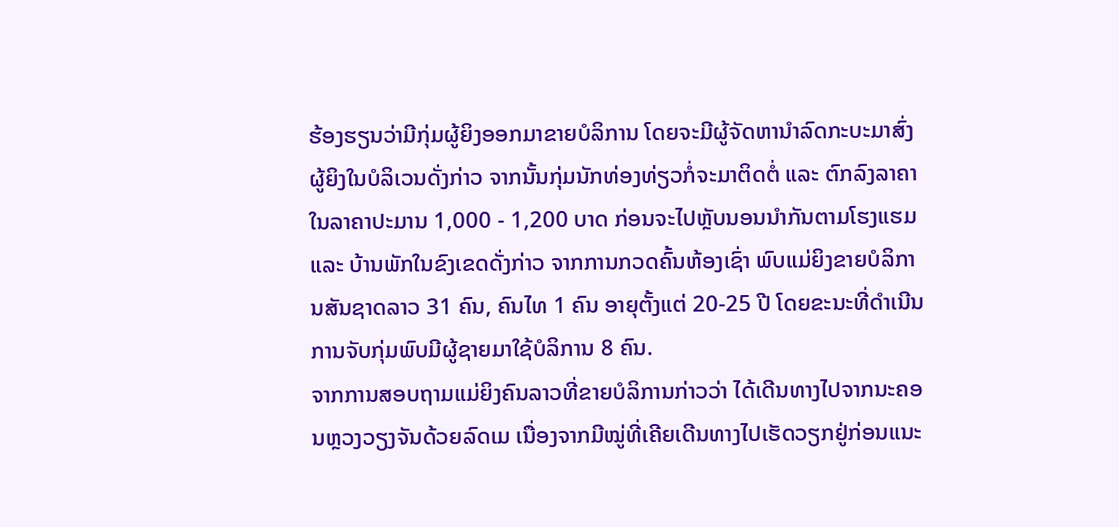ຮ້ອງຮຽນວ່າມີກຸ່ມຜູ້ຍິງອອກມາຂາຍບໍລິການ ໂດຍຈະມີຜູ້ຈັດຫານຳລົດກະບະມາສົ່ງຜູ້ຍິງໃນບໍລິເວນດັ່ງກ່າວ ຈາກນັ້ນກຸ່ມນັກທ່ອງທ່ຽວກໍ່ຈະມາຕິດຕໍ່ ແລະ ຕົກລົງລາຄາໃນລາຄາປະມານ 1,000 - 1,200 ບາດ ກ່ອນຈະໄປຫຼັບນອນນຳກັນຕາມໂຮງແຮມ ແລະ ບ້ານພັກໃນຂົງເຂດດັ່ງກ່າວ ຈາກການກວດຄົ້ນຫ້ອງເຊົ່າ ພົບແມ່ຍິງຂາຍບໍລິການສັນຊາດລາວ 31 ຄົນ, ຄົນໄທ 1 ຄົນ ອາຍຸຕັ້ງແຕ່ 20-25 ປີ ໂດຍຂະນະທີ່ດຳເນີນການຈັບກຸ່ມພົບມີຜູ້ຊາຍມາໃຊ້ບໍລິການ 8 ຄົນ.
ຈາກການສອບຖາມແມ່ຍິງຄົນລາວທີ່ຂາຍບໍລິການກ່າວວ່າ ໄດ້ເດີນທາງໄປຈາກນະຄອນຫຼວງວຽງຈັນດ້ວຍລົດເມ ເນື່ອງຈາກມີໝູ່ທີ່ເຄີຍເດີນທາງໄປເຮັດວຽກຢູ່ກ່ອນແນະ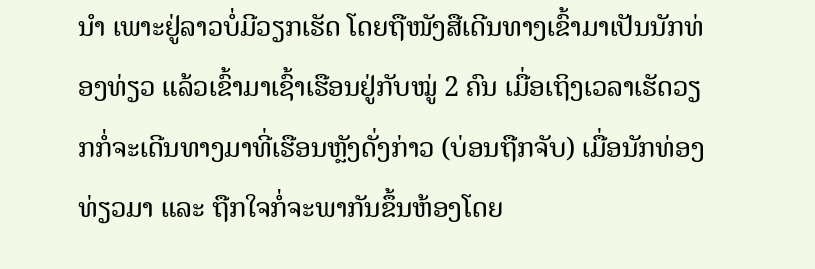ນຳ ເພາະຢູ່ລາວບໍ່ມີວຽກເຮັດ ໂດຍຖືໜັງສືເດີນທາງເຂົ້າມາເປັນນັກທ່ອງທ່ຽວ ແລ້ວເຂົ້າມາເຊົ້າເຮືອນຢູ່ກັບໝູ່ 2 ຄົນ ເມື່ອເຖິງເວລາເຮັດວຽກກໍ່ຈະເດີນທາງມາທີ່ເຮືອນຫຼັງດັ່ງກ່າວ (ບ່ອນຖືກຈັບ) ເມື່ອນັກທ່ອງທ່ຽວມາ ແລະ ຖືກໃຈກໍ່ຈະພາກັນຂຶ້ນຫ້ອງໂດຍ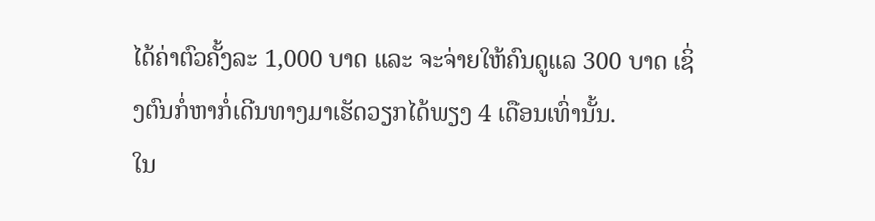ໄດ້ຄ່າຕົວຄັ້ງລະ 1,000 ບາດ ແລະ ຈະຈ່າຍໃຫ້ຄົນດູແລ 300 ບາດ ເຊິ່ງຕົນກໍ່ຫາກໍ່ເດີນທາງມາເຮັດວຽກໄດ້ພຽງ 4 ເດືອນເທົ່ານັ້ນ.
ໃນ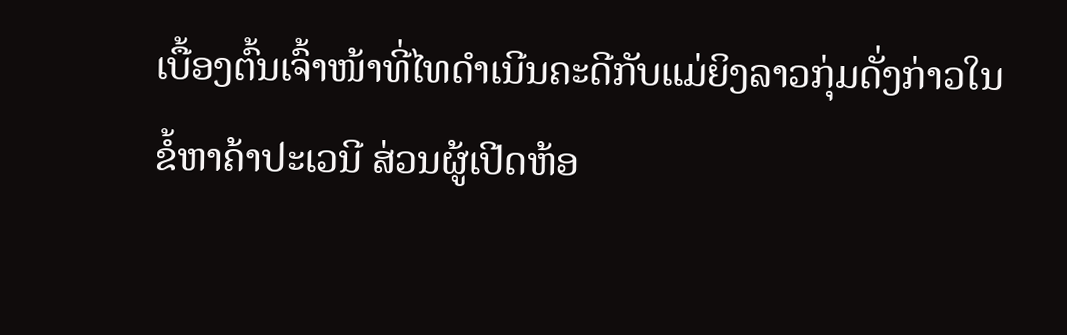ເບື້ອງຕົ້ນເຈົ້າໜ້າທີ່ໄທດຳເນີນຄະດີກັບແມ່ຍິງລາວກຸ່ມດັ່ງກ່າວໃນຂໍ້ຫາຄ້າປະເວນີ ສ່ວນຜູ້ເປີດຫ້ອ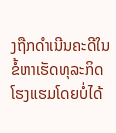ງຖືກດຳເນີນຄະດີໃນຂໍ້ຫາເຮັດທຸລະກິດໂຮງແຮມໂດຍບໍ່ໄດ້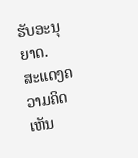ຮັບອະນຸຍາດ.
ສະແດງຄວາມຄິດເຫັນ